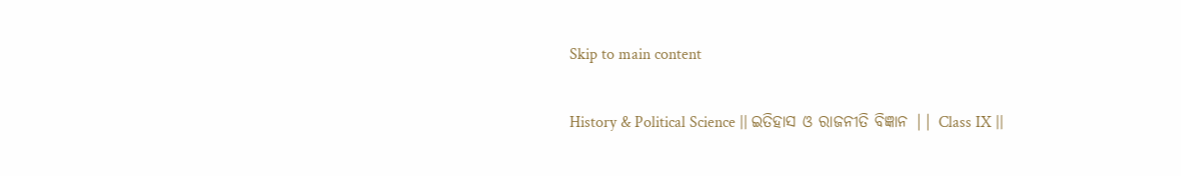Skip to main content

History & Political Science || ଇତିହାସ ଓ ରାଜନୀତି ବିଜ୍ଞାନ || Class IX ||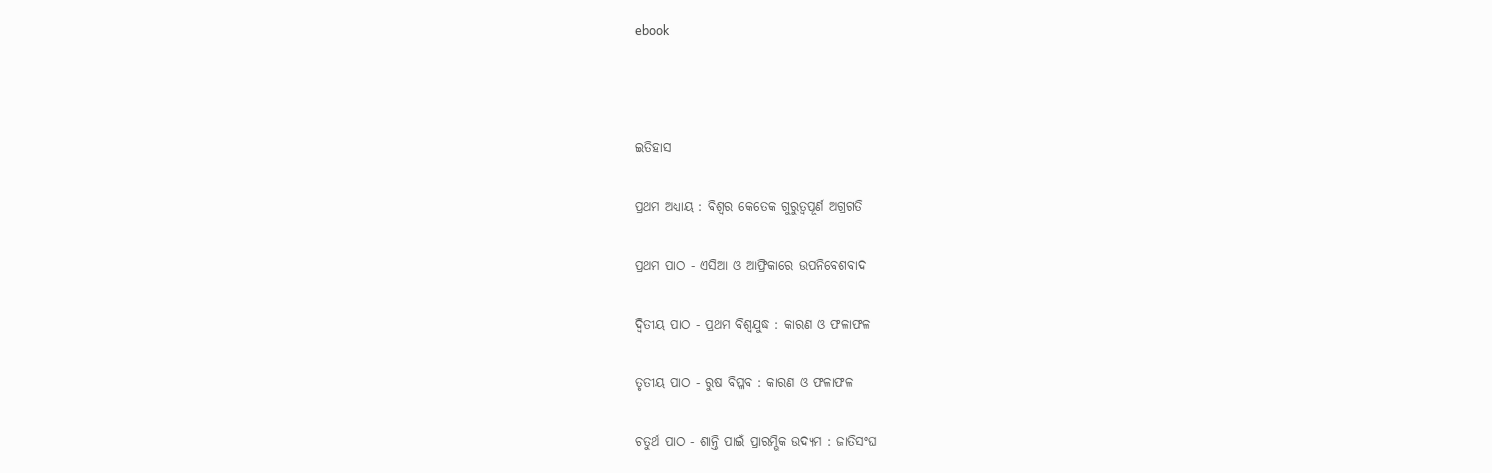ebook



ଇତିହାସ

ପ୍ରଥମ ଅଧ୍ୟାୟ : ବିଶ୍ଵର କେତେକ ଗୁରୁତ୍ଵପୂର୍ଣ ଅଗ୍ରଗତି

ପ୍ରଥମ ପାଠ - ଏସିଆ ଓ ଆଫ୍ରିକାରେ ଉପନିବେଶବାଦ

ଦ୍ଵିତୀୟ ପାଠ - ପ୍ରଥମ ବିଶ୍ଵଯୁଦ୍ଧ : କାରଣ ଓ ଫଳାଫଳ

ତୃତୀୟ ପାଠ - ରୁଷ ବିପ୍ଳବ : କାରଣ ଓ ଫଳାଫଳ

ଚତୁର୍ଥ ପାଠ - ଶାନ୍ତି ପାଇଁ ପ୍ରାରମ୍ଭିକ ଉଦ୍ୟମ : ଜାତିସଂଘ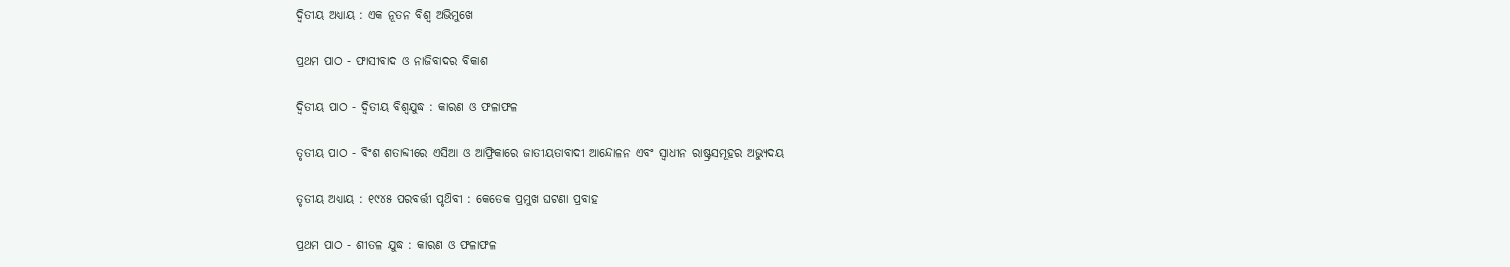ଦ୍ଵିତୀୟ ଅଧ୍ୟାୟ : ଏକ ନୂତନ ବିଶ୍ଵ ଅଭିମୁଖେ

ପ୍ରଥମ ପାଠ - ଫାସୀବାଦ ଓ ନାଜିବାଦର ବିକାଶ

ଦ୍ଵିତୀୟ ପାଠ - ଦ୍ଵିତୀୟ ବିଶ୍ଵଯୁଦ୍ଧ : କାରଣ ଓ ଫଳାଫଳ

ତୃତୀୟ ପାଠ - ବିଂଶ ଶତାବ୍ଦୀରେ ଏସିଆ ଓ ଆଫ୍ରିକାରେ ଜାତୀୟତାବାଦୀ ଆନ୍ଦୋଳନ ଏବଂ ସ୍ଵାଧୀନ ରାଷ୍ଟ୍ରସମୂହର ଅଭ୍ୟୁଦୟ

ତୃତୀୟ ଅଧ୍ୟାୟ : ୧୯୪୫ ପରବର୍ତ୍ତୀ ପୃଥ‌ିବୀ : କେତେକ ପ୍ରମୁଖ ଘଟଣା ପ୍ରବାହ

ପ୍ରଥମ ପାଠ - ଶୀତଳ ଯୁଦ୍ଧ : କାରଣ ଓ ଫଳାଫଳ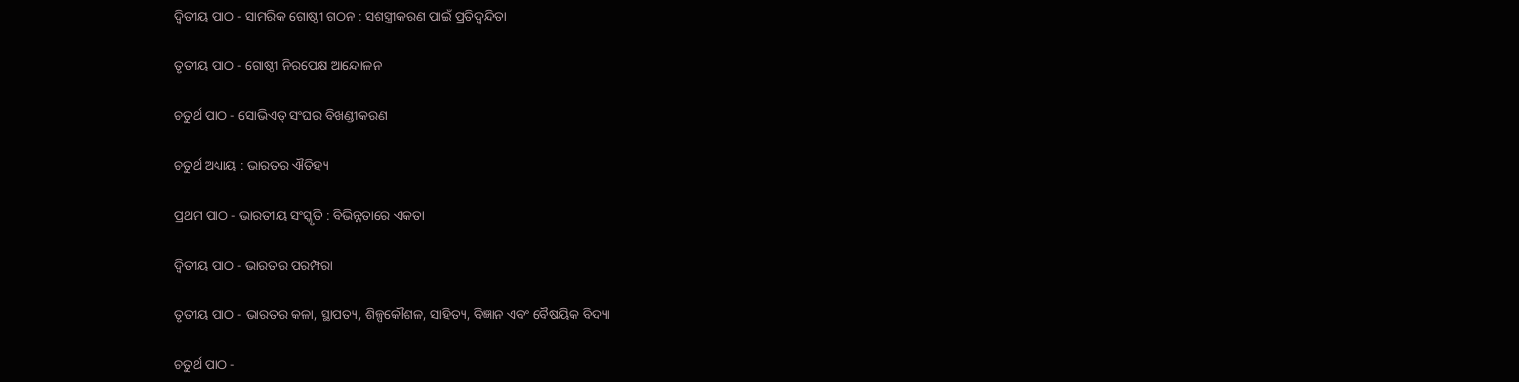ଦ୍ଵିତୀୟ ପାଠ - ସାମରିକ ଗୋଷ୍ଠୀ ଗଠନ : ସଶସ୍ତ୍ରୀକରଣ ପାଇଁ ପ୍ରତିଦ୍ଵନ୍ଦିତା

ତୃତୀୟ ପାଠ - ଗୋଷ୍ଠୀ ନିରପେକ୍ଷ ଆନ୍ଦୋଳନ

ଚତୁର୍ଥ ପାଠ - ସୋଭିଏତ୍ ସଂଘର ବିଖଣ୍ଡୀକରଣ

ଚତୁର୍ଥ ଅଧ୍ୟାୟ : ଭାରତର ଐତିହ୍ୟ

ପ୍ରଥମ ପାଠ - ଭାରତୀୟ ସଂସ୍କୃତି : ବିଭିନ୍ନତାରେ ଏକତା

ଦ୍ଵିତୀୟ ପାଠ - ଭାରତର ପରମ୍ପରା

ତୃତୀୟ ପାଠ - ଭାରତର କଳା, ସ୍ଥାପତ୍ୟ, ଶିଳ୍ପକୌଶଳ, ସାହିତ୍ୟ, ବିଜ୍ଞାନ ଏବଂ ବୈଷୟିକ ବିଦ୍ୟା

ଚତୁର୍ଥ ପାଠ -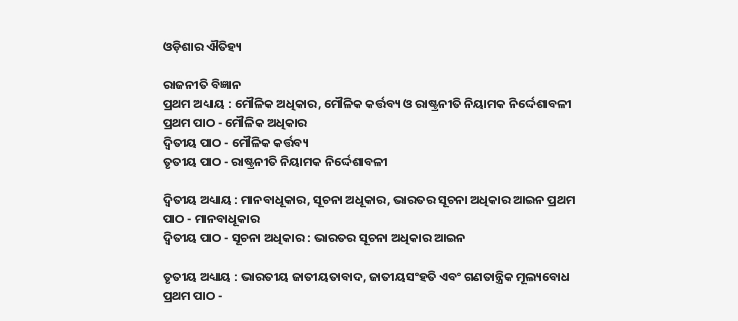ଓଡ଼ିଶାର ଐତିହ୍ୟ

ରାଜନୀତି ବିଜ୍ଞାନ
ପ୍ରଥମ ଅଧ୍ୟାୟ : ମୌଳିକ ଅଧିକାର, ମୌଳିକ କର୍ତ୍ତବ୍ୟ ଓ ରାଷ୍ଟ୍ରନୀତି ନିୟାମକ ନିର୍ଦ୍ଦେଶାବଳୀ
ପ୍ରଥମ ପାଠ - ମୌଳିକ ଅଧିକାର
ଦ୍ଵିତୀୟ ପାଠ - ମୌଳିକ କର୍ତ୍ତବ୍ୟ
ତୃତୀୟ ପାଠ - ରାଷ୍ଟ୍ରନୀତି ନିୟାମକ ନିର୍ଦ୍ଦେଶାବଳୀ

ଦ୍ଵିତୀୟ ଅଧ୍ୟାୟ : ମାନବାଧୂକାର, ସୂଚନା ଅଧୂକାର, ଭାରତର ସୂଚନା ଅଧିକାର ଆଇନ ପ୍ରଥମ ପାଠ - ମାନବାଧୂକାର
ଦ୍ଵିତୀୟ ପାଠ - ସୂଚନା ଅଧିକାର : ଭାରତର ସୂଚନା ଅଧିକାର ଆଇନ

ତୃତୀୟ ଅଧ୍ୟାୟ : ଭାରତୀୟ ଜାତୀୟତାବାଦ, ଜାତୀୟସଂହତି ଏବଂ ଗଣତାନ୍ତ୍ରିକ ମୂଲ୍ୟବୋଧ ପ୍ରଥମ ପାଠ -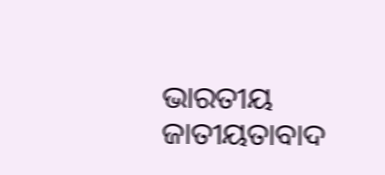ଭାରତୀୟ ଜାତୀୟତାବାଦ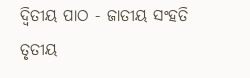ଦ୍ଵିତୀୟ ପାଠ - ଜାତୀୟ ସଂହତି
ତୃତୀୟ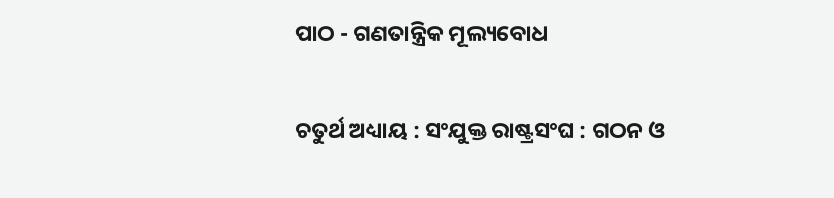ପାଠ - ଗଣତାନ୍ତ୍ରିକ ମୂଲ୍ୟବୋଧ

ଚତୁର୍ଥ ଅଧ୍ୟାୟ : ସଂଯୁକ୍ତ ରାଷ୍ଟ୍ରସଂଘ : ଗଠନ ଓ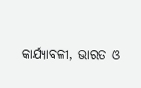କାର୍ଯ୍ୟାବଳୀ, ଭାରତ ଓ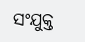ସଂଯୁକ୍ତ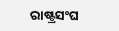ରାଷ୍ଟ୍ରସଂଘ